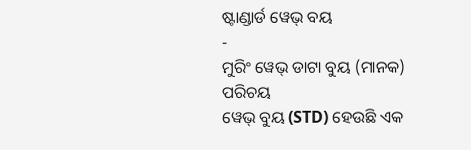ଷ୍ଟାଣ୍ଡାର୍ଡ ୱେଭ୍ ବୟ
-
ମୁରିଂ ୱେଭ୍ ଡାଟା ବୁୟ (ମାନକ)
ପରିଚୟ
ୱେଭ୍ ବୁୟ (STD) ହେଉଛି ଏକ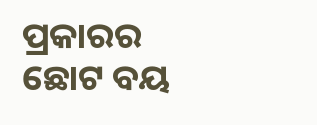ପ୍ରକାରର ଛୋଟ ବୟ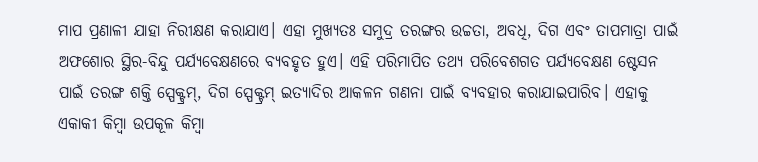ମାପ ପ୍ରଣାଳୀ ଯାହା ନିରୀକ୍ଷଣ କରାଯାଏ। ଏହା ମୁଖ୍ୟତଃ ସମୁଦ୍ର ତରଙ୍ଗର ଉଚ୍ଚତା, ଅବଧି, ଦିଗ ଏବଂ ତାପମାତ୍ରା ପାଇଁ ଅଫଶୋର ସ୍ଥିର-ବିନ୍ଦୁ ପର୍ଯ୍ୟବେକ୍ଷଣରେ ବ୍ୟବହୃତ ହୁଏ। ଏହି ପରିମାପିତ ତଥ୍ୟ ପରିବେଶଗତ ପର୍ଯ୍ୟବେକ୍ଷଣ ଷ୍ଟେସନ ପାଇଁ ତରଙ୍ଗ ଶକ୍ତି ସ୍ପେକ୍ଟ୍ରମ୍, ଦିଗ ସ୍ପେକ୍ଟ୍ରମ୍ ଇତ୍ୟାଦିର ଆକଳନ ଗଣନା ପାଇଁ ବ୍ୟବହାର କରାଯାଇପାରିବ। ଏହାକୁ ଏକାକୀ କିମ୍ବା ଉପକୂଳ କିମ୍ବା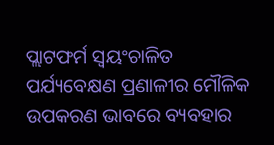ପ୍ଲାଟଫର୍ମ ସ୍ୱୟଂଚାଳିତ ପର୍ଯ୍ୟବେକ୍ଷଣ ପ୍ରଣାଳୀର ମୌଳିକ ଉପକରଣ ଭାବରେ ବ୍ୟବହାର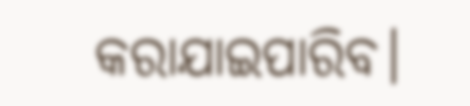କରାଯାଇପାରିବ।